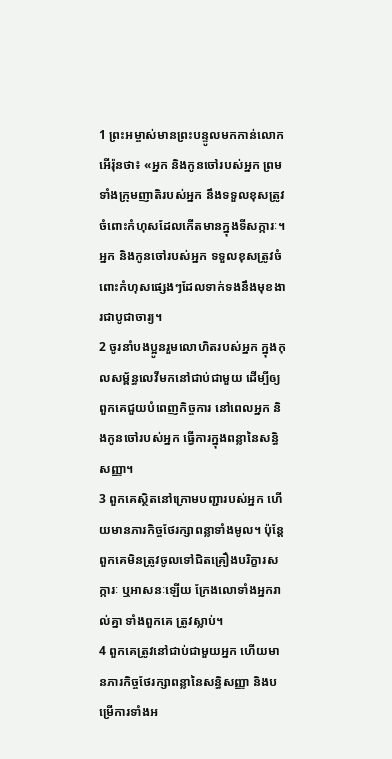1 ព្រះអម្ចាស់មានព្រះបន្ទូលមកកាន់លោកអើរ៉ុនថា៖ «អ្នក និងកូនចៅរបស់អ្នក ព្រមទាំងក្រុមញាតិរបស់អ្នក នឹងទទួលខុសត្រូវចំពោះកំហុសដែលកើតមានក្នុងទីសក្ការៈ។ អ្នក និងកូនចៅរបស់អ្នក ទទួលខុសត្រូវចំពោះកំហុសផ្សេងៗដែលទាក់ទងនឹងមុខងារជាបូជាចារ្យ។
2 ចូរនាំបងប្អូនរួមលោហិតរបស់អ្នក ក្នុងកុលសម្ព័ន្ធលេវីមកនៅជាប់ជាមួយ ដើម្បីឲ្យពួកគេជួយបំពេញកិច្ចការ នៅពេលអ្នក និងកូនចៅរបស់អ្នក ធ្វើការក្នុងពន្លានៃសន្ធិសញ្ញា។
3 ពួកគេស្ថិតនៅក្រោមបញ្ជារបស់អ្នក ហើយមានភារកិច្ចថែរក្សាពន្លាទាំងមូល។ ប៉ុន្តែ ពួកគេមិនត្រូវចូលទៅជិតគ្រឿងបរិក្ខារសក្ការៈ ឬអាសនៈឡើយ ក្រែងលោទាំងអ្នករាល់គ្នា ទាំងពួកគេ ត្រូវស្លាប់។
4 ពួកគេត្រូវនៅជាប់ជាមួយអ្នក ហើយមានភារកិច្ចថែរក្សាពន្លានៃសន្ធិសញ្ញា និងបម្រើការទាំងអ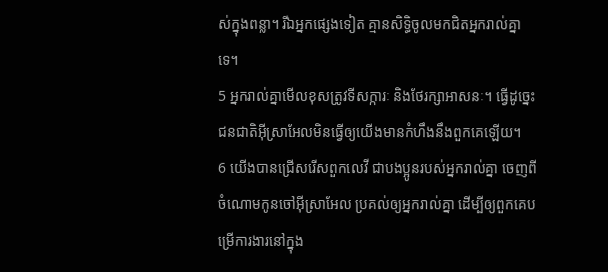ស់ក្នុងពន្លា។ រីឯអ្នកផ្សេងទៀត គ្មានសិទ្ធិចូលមកជិតអ្នករាល់គ្នាទេ។
5 អ្នករាល់គ្នាមើលខុសត្រូវទីសក្ការៈ និងថែរក្សាអាសនៈ។ ធ្វើដូច្នេះ ជនជាតិអ៊ីស្រាអែលមិនធ្វើឲ្យយើងមានកំហឹងនឹងពួកគេឡើយ។
6 យើងបានជ្រើសរើសពួកលេវី ជាបងប្អូនរបស់អ្នករាល់គ្នា ចេញពីចំណោមកូនចៅអ៊ីស្រាអែល ប្រគល់ឲ្យអ្នករាល់គ្នា ដើម្បីឲ្យពួកគេបម្រើការងារនៅក្នុង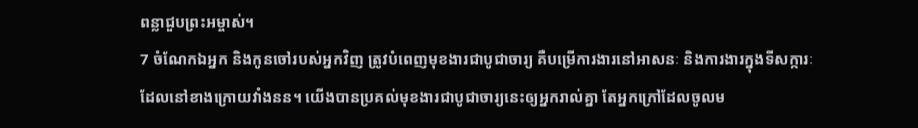ពន្លាជួបព្រះអម្ចាស់។
7 ចំណែកឯអ្នក និងកូនចៅរបស់អ្នកវិញ ត្រូវបំពេញមុខងារជាបូជាចារ្យ គឺបម្រើការងារនៅអាសនៈ និងការងារក្នុងទីសក្ការៈដែលនៅខាងក្រោយវាំងនន។ យើងបានប្រគល់មុខងារជាបូជាចារ្យនេះឲ្យអ្នករាល់គ្នា តែអ្នកក្រៅដែលចូលម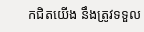កជិតយើង នឹងត្រូវទទួល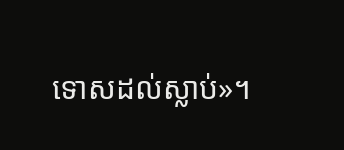ទោសដល់ស្លាប់»។